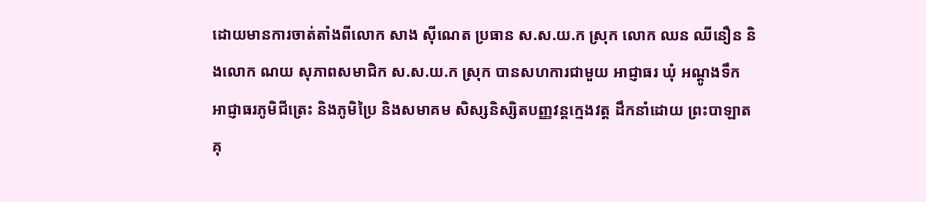ដោយមានការចាត់តាំងពីលោក សាង ស៊ីណេត ប្រធាន ស.ស.យ.ក ស្រុក លោក ឈន ឈីនឿន និងលោក ណយ សុភាពសមាជិក ស.ស.យ.ក ស្រុក បានសហការជាមួយ អាជ្ញាធរ ឃុំ អណ្តូងទឹក អាជ្ញាធរភូមិជីត្រេះ និងភូមិប្រៃ និងសមាគម សិស្សនិស្សិតបញ្ញវន្តក្មេងវត្ត ដឹកនាំដោយ ព្រះបាឡាតគុ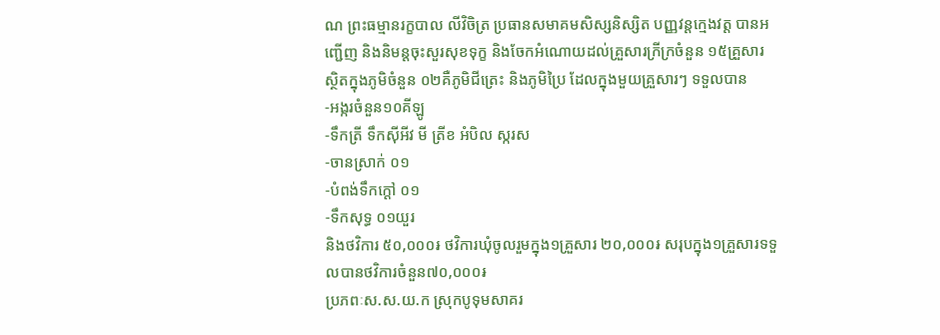ណ ព្រះធម្មានរក្ខបាល លីវិចិត្រ ប្រធានសមាគមសិស្សនិស្សិត បញ្ញវន្តក្មេងវត្ត បានអញ្ជើញ និងនិមន្តចុះសួរសុខទុក្ខ និងចែកអំណោយដល់គ្រួសារក្រីក្រចំនួន ១៥គ្រួសារ ស្ថិតក្នុងភូមិចំនួន ០២គឺភូមិជីត្រេះ និងភូមិប្រៃ ដែលក្នុងមួយគ្រួសារៗ ទទួលបាន
-អង្ករចំនួន១០គីឡូ
-ទឹកត្រី ទឹកស៊ីអីវ មី ត្រីខ អំបិល ស្ករស
-ចានស្រាក់ ០១
-បំពង់ទឹកក្តៅ ០១
-ទឹកសុទ្ធ ០១យួរ
និងថវិការ ៥០,០០០៛ ថវិការឃុំចូលរួមក្នុង១គ្រួសារ ២០,០០០៛ សរុបក្នុង១គ្រួសារទទួលបានថវិការចំនួន៧០,០០០៛
ប្រភពៈស.ស.យ.ក ស្រុកបូទុមសាគរ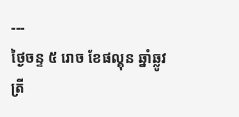---
ថ្ងៃចន្ទ ៥ រោច ខែផល្គុន ឆ្នាំឆ្លូវ
ត្រី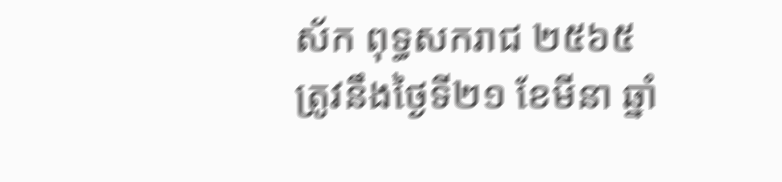ស័ក ពុទ្ធសករាជ ២៥៦៥
ត្រូវនឹងថ្ងៃទី២១ ខែមីនា ឆ្នាំ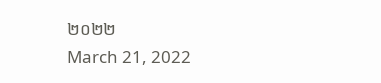២០២២
March 21, 2022